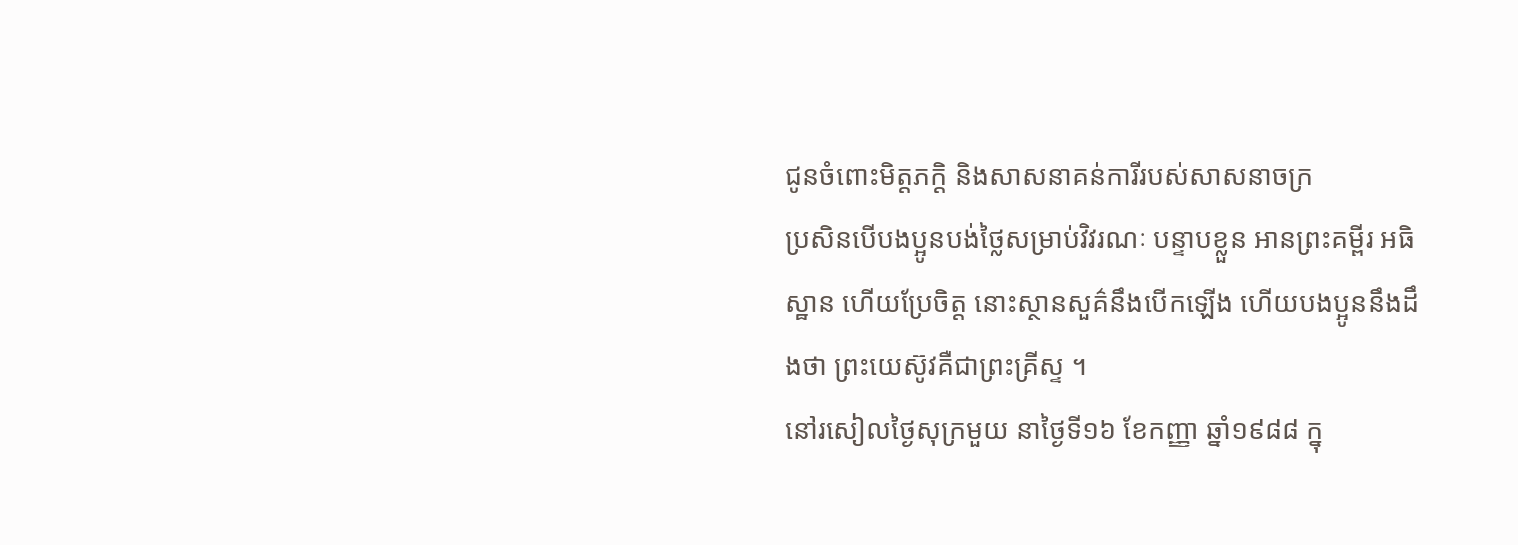ជូនចំពោះមិត្តភក្ដិ និងសាសនាគន់ការីរបស់សាសនាចក្រ
ប្រសិនបើបងប្អូនបង់ថ្លៃសម្រាប់វិវរណៈ បន្ទាបខ្លួន អានព្រះគម្ពីរ អធិស្ឋាន ហើយប្រែចិត្ត នោះស្ថានសួគ៌នឹងបើកឡើង ហើយបងប្អូននឹងដឹងថា ព្រះយេស៊ូវគឺជាព្រះគ្រីស្ទ ។
នៅរសៀលថ្ងៃសុក្រមួយ នាថ្ងៃទី១៦ ខែកញ្ញា ឆ្នាំ១៩៨៨ ក្នុ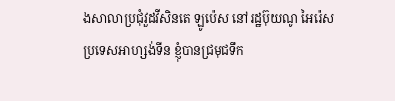ងសាលាប្រជុំវួដវីសិនតេ ឡូប៉េស នៅរដ្ឋប៊ុយណូ អៃរ៉េស ប្រទេសអាហ្សង់ទីន ខ្ញុំបានជ្រមុជទឹក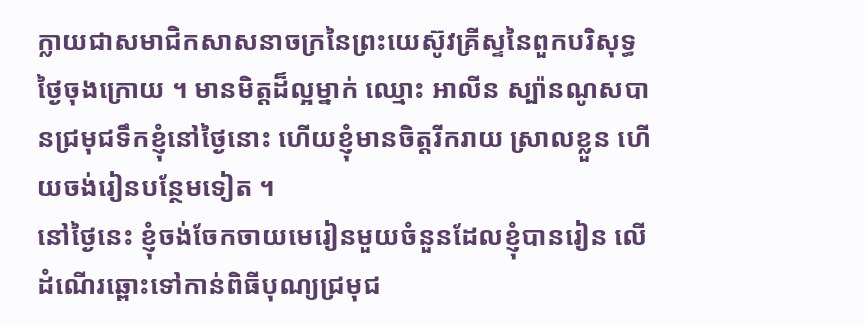ក្លាយជាសមាជិកសាសនាចក្រនៃព្រះយេស៊ូវគ្រីស្ទនៃពួកបរិសុទ្ធថ្ងៃចុងក្រោយ ។ មានមិត្តដ៏ល្អម្នាក់ ឈ្មោះ អាលីន ស្ប៉ានណូសបានជ្រមុជទឹកខ្ញុំនៅថ្ងៃនោះ ហើយខ្ញុំមានចិត្តរីករាយ ស្រាលខ្លួន ហើយចង់រៀនបន្ថែមទៀត ។
នៅថ្ងៃនេះ ខ្ញុំចង់ចែកចាយមេរៀនមួយចំនួនដែលខ្ញុំបានរៀន លើដំណើរឆ្ពោះទៅកាន់ពិធីបុណ្យជ្រមុជ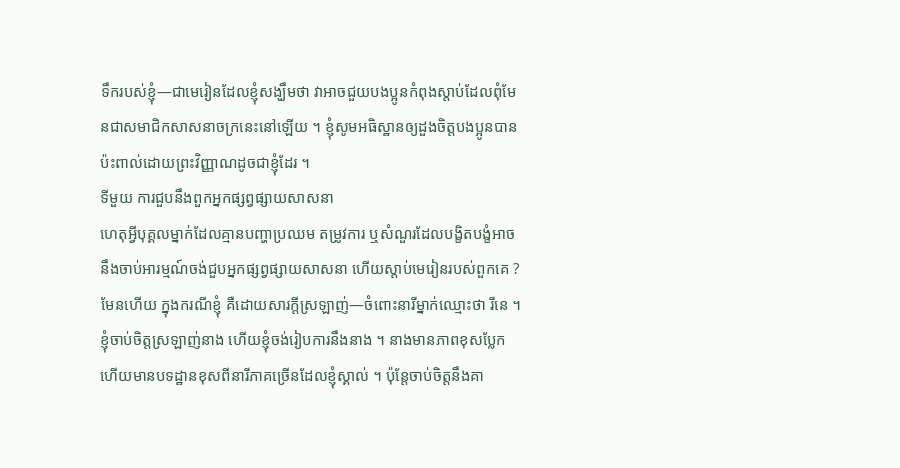ទឹករបស់ខ្ញុំ—ជាមេរៀនដែលខ្ញុំសង្ឃឹមថា វាអាចជួយបងប្អូនកំពុងស្ដាប់ដែលពុំមែនជាសមាជិកសាសនាចក្រនេះនៅឡើយ ។ ខ្ញុំសូមអធិស្ឋានឲ្យដួងចិត្តបងប្អូនបានប៉ះពាល់ដោយព្រះវិញ្ញាណដូចជាខ្ញុំដែរ ។
ទីមួយ ការជួបនឹងពួកអ្នកផ្សព្វផ្សាយសាសនា
ហេតុអ្វីបុគ្គលម្នាក់ដែលគ្មានបញ្ហាប្រឈម តម្រូវការ ឬសំណួរដែលបង្ខិតបង្ខំអាចនឹងចាប់អារម្មណ៍ចង់ជួបអ្នកផ្សព្វផ្សាយសាសនា ហើយស្ដាប់មេរៀនរបស់ពួកគេ ? មែនហើយ ក្នុងករណីខ្ញុំ គឺដោយសារក្ដីស្រឡាញ់—ចំពោះនារីម្នាក់ឈ្មោះថា រីនេ ។ ខ្ញុំចាប់ចិត្តស្រឡាញ់នាង ហើយខ្ញុំចង់រៀបការនឹងនាង ។ នាងមានភាពខុសប្លែក ហើយមានបទដ្ឋានខុសពីនារីភាគច្រើនដែលខ្ញុំស្គាល់ ។ ប៉ុន្តែចាប់ចិត្តនឹងគា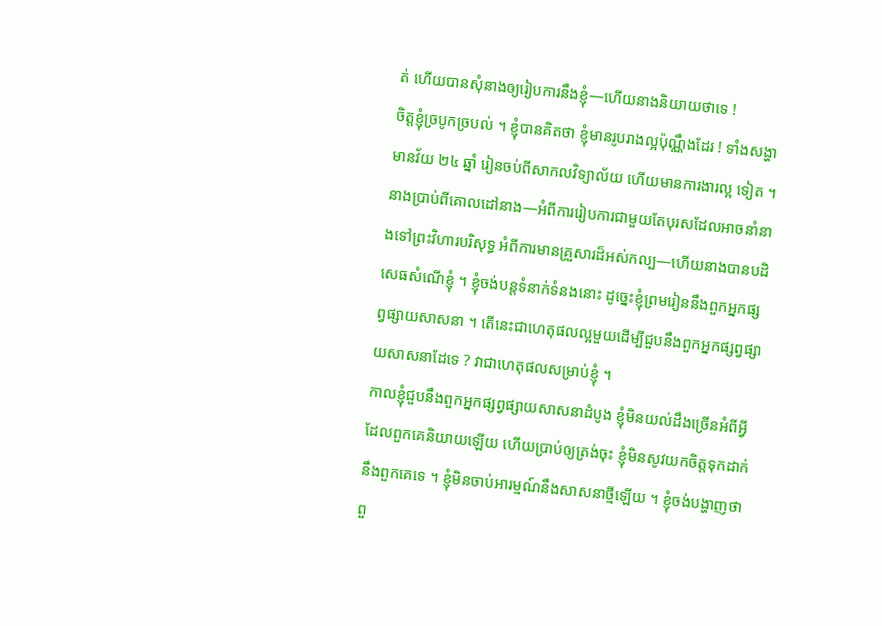ត់ ហើយបានសុំនាងឲ្យរៀបការនឹងខ្ញុំ—ហើយនាងនិយាយថាទេ !
ចិត្តខ្ញុំច្របូកច្របល់ ។ ខ្ញុំបានគិតថា ខ្ញុំមានរូបរាងល្អប៉ុណ្ណឹងដែរ ! ទាំងសង្ហា មានវ័យ ២៤ ឆ្នាំ រៀនចប់ពីសាកលវិទ្យាល័យ ហើយមានការងារល្អ ទៀត ។ នាងប្រាប់ពីគោលដៅនាង—អំពីការរៀបការជាមួយតែបុរសដែលអាចនាំនាងទៅព្រះវិហារបរិសុទ្ធ អំពីការមានគ្រួសារដ៏អស់កល្ប—ហើយនាងបានបដិសេធសំណើខ្ញុំ ។ ខ្ញុំចង់បន្តទំនាក់ទំនងនោះ ដូច្នេះខ្ញុំព្រមរៀននឹងពួកអ្នកផ្សព្វផ្សាយសាសនា ។ តើនេះជាហេតុផលល្អមួយដើម្បីជួបនឹងពួកអ្នកផ្សព្វផ្សាយសាសនាដែទេ ? វាជាហេតុផលសម្រាប់ខ្ញុំ ។
កាលខ្ញុំជួបនឹងពួកអ្នកផ្សព្វផ្សាយសាសនាដំបូង ខ្ញុំមិនយល់ដឹងច្រើនអំពីអ្វីដែលពួកគេនិយាយឡើយ ហើយប្រាប់ឲ្យត្រង់ចុះ ខ្ញុំមិនសូវយកចិត្តទុកដាក់នឹងពួកគេទេ ។ ខ្ញុំមិនចាប់អារម្មណ៍នឹងសាសនាថ្មីឡើយ ។ ខ្ញុំចង់បង្ហាញថាពួ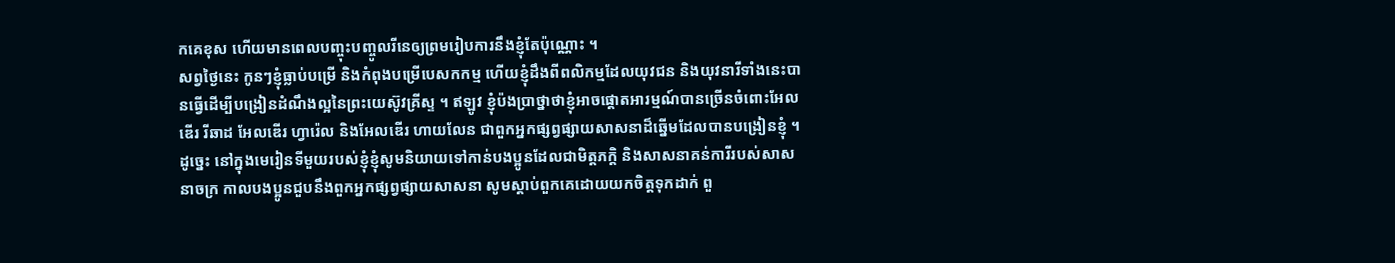កគេខុស ហើយមានពេលបញ្ចុះបញ្ចូលរីនេឲ្យព្រមរៀបការនឹងខ្ញុំតែប៉ុណ្ណោះ ។
សព្វថ្ងៃនេះ កូនៗខ្ញុំធ្លាប់បម្រើ និងកំពុងបម្រើបេសកកម្ម ហើយខ្ញុំដឹងពីពលិកម្មដែលយុវជន និងយុវនារីទាំងនេះបានធ្វើដើម្បីបង្រៀនដំណឹងល្អនៃព្រះយេស៊ូវគ្រីស្ទ ។ ឥឡូវ ខ្ញុំប៉ងប្រាថ្នាថាខ្ញុំអាចផ្ដោតអារម្មណ៍បានច្រើនចំពោះអែលឌើរ រីឆាដ អែលឌើរ ហ្វារ៉េល និងអែលឌើរ ហាយលែន ជាពួកអ្នកផ្សព្វផ្សាយសាសនាដ៏ឆ្នើមដែលបានបង្រៀនខ្ញុំ ។
ដូច្នេះ នៅក្នុងមេរៀនទីមួយរបស់ខ្ញុំខ្ញុំសូមនិយាយទៅកាន់បងប្អូនដែលជាមិត្តភក្ដិ និងសាសនាគន់ការីរបស់សាសនាចក្រ កាលបងប្អូនជួបនឹងពួកអ្នកផ្សព្វផ្សាយសាសនា សូមស្ដាប់ពួកគេដោយយកចិត្តទុកដាក់ ពួ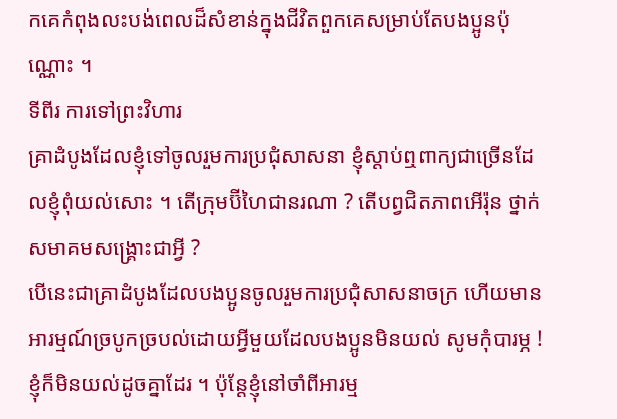កគេកំពុងលះបង់ពេលដ៏សំខាន់ក្នុងជីវិតពួកគេសម្រាប់តែបងប្អូនប៉ុណ្ណោះ ។
ទីពីរ ការទៅព្រះវិហារ
គ្រាដំបូងដែលខ្ញុំទៅចូលរួមការប្រជុំសាសនា ខ្ញុំស្ដាប់ឮពាក្យជាច្រើនដែលខ្ញុំពុំយល់សោះ ។ តើក្រុមប៊ីហៃជានរណា ? តើបព្វជិតភាពអើរ៉ុន ថ្នាក់សមាគមសង្គ្រោះជាអ្វី ?
បើនេះជាគ្រាដំបូងដែលបងប្អូនចូលរួមការប្រជុំសាសនាចក្រ ហើយមានអារម្មណ៍ច្របូកច្របល់ដោយអ្វីមួយដែលបងប្អូនមិនយល់ សូមកុំបារម្ភ ! ខ្ញុំក៏មិនយល់ដូចគ្នាដែរ ។ ប៉ុន្តែខ្ញុំនៅចាំពីអារម្ម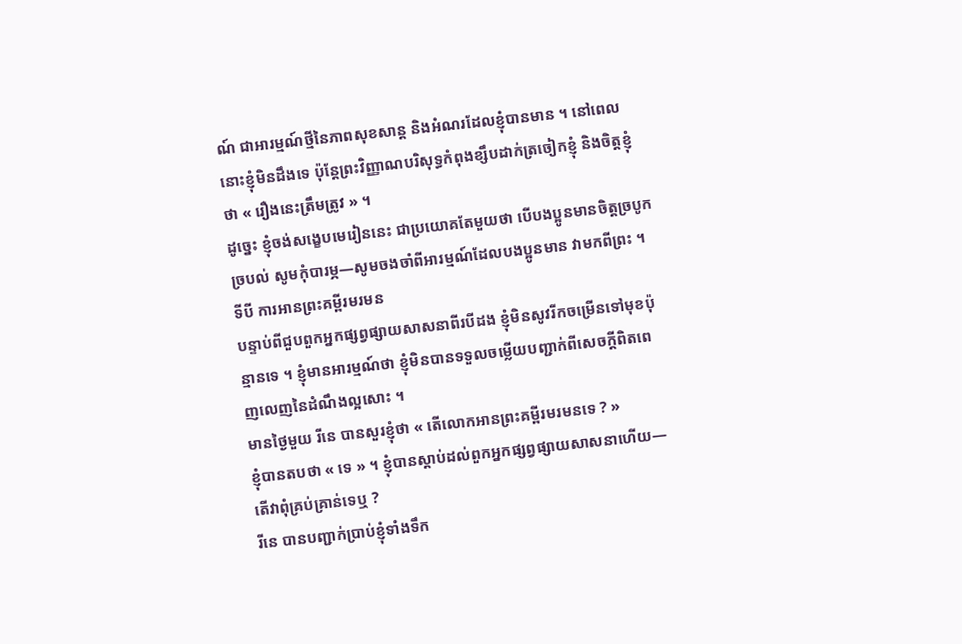ណ៍ ជាអារម្មណ៍ថ្មីនៃភាពសុខសាន្ត និងអំណរដែលខ្ញុំបានមាន ។ នៅពេលនោះខ្ញុំមិនដឹងទេ ប៉ុន្តែព្រះវិញ្ញាណបរិសុទ្ធកំពុងខ្សឹបដាក់ត្រចៀកខ្ញុំ និងចិត្តខ្ញុំថា « រឿងនេះត្រឹមត្រូវ » ។
ដូច្នេះ ខ្ញុំចង់សង្ខេបមេរៀននេះ ជាប្រយោគតែមួយថា បើបងប្អូនមានចិត្តច្របូកច្របល់ សូមកុំបារម្ភ—សូមចងចាំពីអារម្មណ៍ដែលបងប្អូនមាន វាមកពីព្រះ ។
ទីបី ការអានព្រះគម្ពីរមរមន
បន្ទាប់ពីជួបពួកអ្នកផ្សព្វផ្សាយសាសនាពីរបីដង ខ្ញុំមិនសូវរីកចម្រើនទៅមុខប៉ុន្មានទេ ។ ខ្ញុំមានអារម្មណ៍ថា ខ្ញុំមិនបានទទួលចម្លើយបញ្ជាក់ពីសេចក្ដីពិតពេញលេញនៃដំណឹងល្អសោះ ។
មានថ្ងៃមួយ រីនេ បានសួរខ្ញុំថា « តើលោកអានព្រះគម្ពីរមរមនទេ ? »
ខ្ញុំបានតបថា « ទេ » ។ ខ្ញុំបានស្ដាប់ដល់ពួកអ្នកផ្សព្វផ្សាយសាសនាហើយ—តើវាពុំគ្រប់គ្រាន់ទេឬ ?
រីនេ បានបញ្ជាក់ប្រាប់ខ្ញុំទាំងទឹក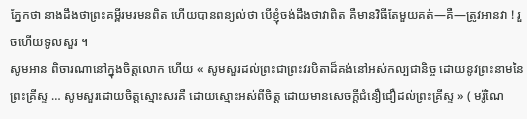ភ្នែកថា នាងដឹងថាព្រះគម្ពីរមរមនពិត ហើយបានពន្យល់ថា បើខ្ញុំចង់ដឹងថាវាពិត គឺមានវិធីតែមួយគត់—គឺ—ត្រូវអានវា ! រួចហើយទូលសួរ ។
សូមអាន ពិចារណានៅក្នុងចិត្តលោក ហើយ « សូមសួរដល់ព្រះជាព្រះវរបិតាដ៏គង់នៅអស់កល្បជានិច្ច ដោយនូវព្រះនាមនៃព្រះគ្រីស្ទ … សូមសួរដោយចិត្តស្មោះសរគឺ ដោយស្មោះអស់ពីចិត្ត ដោយមានសេចក្តីជំនឿជឿដល់ព្រះគ្រីស្ទ » ( មរ៉ូណៃ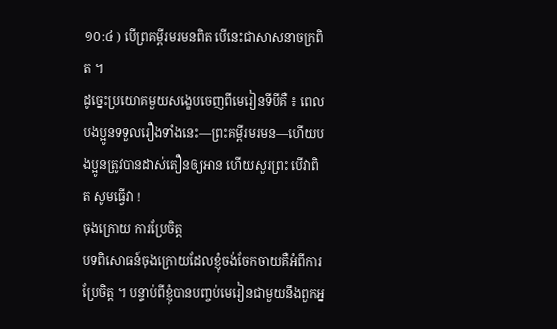១០:៤ ) បើព្រគម្ពីរមរមនពិត បើនេះជាសាសនាចក្រពិត ។
ដូច្នេះប្រយោគមួយសង្ខេបចេញពីមេរៀនទីបីគឺ ៖ ពេលបងប្អូនទទួលរឿងទាំងនេះ—ព្រះគម្ពីរមរមន—ហើយបងប្អូនត្រូវបានដាស់តឿនឲ្យអាន ហើយសួរព្រះ បើវាពិត សូមធ្វើវា !
ចុងក្រោយ ការប្រែចិត្ត
បទពិសោធន៍ចុងក្រោយដែលខ្ញុំចង់ចែកចាយគឺអំពីការប្រែចិត្ត ។ បន្ទាប់ពីខ្ញុំបានបញ្ចប់មេរៀនជាមួយនឹងពួកអ្ន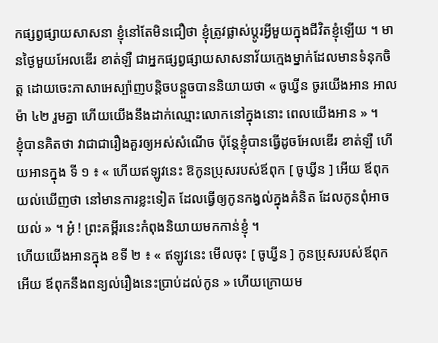កផ្សព្វផ្សាយសាសនា ខ្ញុំនៅតែមិនជឿថា ខ្ញុំត្រូវផ្លាស់ប្ដូរអ្វីមួយក្នុងជីវិតខ្ញុំឡើយ ។ មានថ្ងៃមួយអែលឌើរ ខាត់ឡឺ ជាអ្នកផ្សព្វផ្សាយសាសនាវ័យក្មេងម្នាក់ដែលមានទំនុកចិត្ត ដោយចេះភាសាអេស្ប៉ាញបន្តិចបន្តួចបាននិយាយថា « ចូឃ្វីន ចូរយើងអាន អាលម៉ា ៤២ រួមគ្នា ហើយយើងនឹងដាក់ឈ្មោះលោកនៅក្នុងនោះ ពេលយើងអាន » ។
ខ្ញុំបានគិតថា វាជាជារឿងគួរឲ្យអស់សំណើច ប៉ុន្តែខ្ញុំបានធ្វើដូចអែលឌើរ ខាត់ឡឺ ហើយអានក្នុង ទី ១ ៖ « ហើយឥឡូវនេះ ឱកូនប្រុសរបស់ឪពុក [ ចូឃ្វីន ] អើយ ឪពុកយល់ឃើញថា នៅមានការខ្លះទៀត ដែលធ្វើឲ្យកូនកង្វល់ក្នុងគំនិត ដែលកូនពុំអាចយល់ » ។ អូ៎ ! ព្រះគម្ពីរនេះកំពុងនិយាយមកកាន់ខ្ញុំ ។
ហើយយើងអានក្នុង ខទី ២ ៖ « ឥឡូវនេះ មើលចុះ [ ចូឃ្វីន ] កូនប្រុសរបស់ឪពុកអើយ ឪពុកនឹងពន្យល់រឿងនេះប្រាប់ដល់កូន » ហើយក្រោយម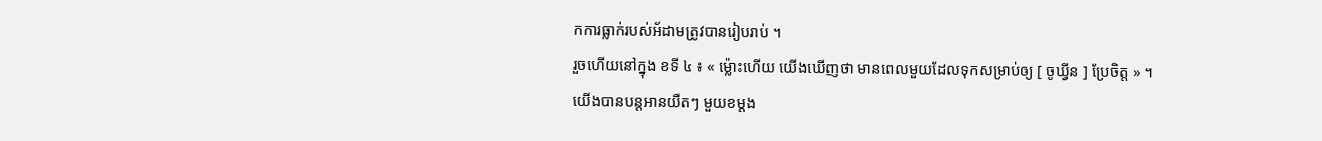កការធ្លាក់របស់អ័ដាមត្រូវបានរៀបរាប់ ។
រួចហើយនៅក្នុង ខទី ៤ ៖ « ម្ល៉ោះហើយ យើងឃើញថា មានពេលមួយដែលទុកសម្រាប់ឲ្យ [ ចូឃ្វីន ] ប្រែចិត្ត » ។
យើងបានបន្តអានយឺតៗ មួយខម្ដង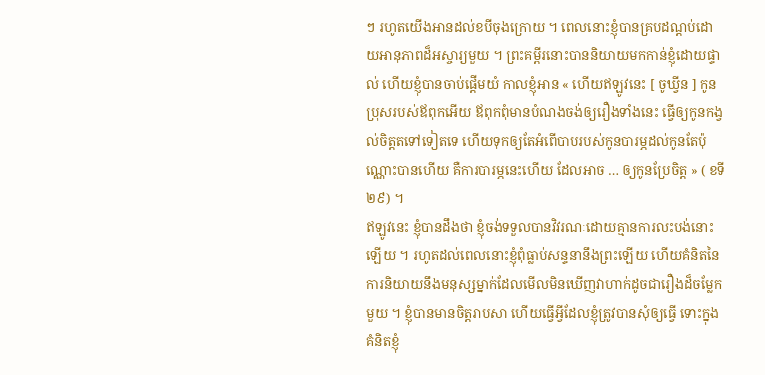ៗ រហូតយើងអានដល់ខបីចុងក្រោយ ។ ពេលនោះខ្ញុំបានគ្របដណ្ដប់ដោយអានុភាពដ៏អស្ចារ្យមួយ ។ ព្រះគម្ពីរនោះបាននិយាយមកកាន់ខ្ញុំដោយផ្ទាល់ ហើយខ្ញុំបានចាប់ផ្ដើមយំ កាលខ្ញុំអាន « ហើយឥឡូវនេះ [ ចូឃ្វីន ] កូនប្រុសរបស់ឪពុកអើយ ឪពុកពុំមានបំណងចង់ឲ្យរឿងទាំងនេះ ធ្វើឲ្យកូនកង្វល់ចិត្តតទៅទៀតទេ ហើយទុកឲ្យតែអំពើបាបរបស់កូនបារម្ភដល់កូនតែប៉ុណ្ណោះបានហើយ គឺការបារម្ភនេះហើយ ដែលអាច … ឲ្យកូនប្រែចិត្ត » ( ខទី ២៩) ។
ឥឡូវនេះ ខ្ញុំបានដឹងថា ខ្ញុំចង់ទទួលបានវិវរណៈដោយគ្មានការលះបង់នោះឡើយ ។ រហូតដល់ពេលនោះខ្ញុំពុំធ្លាប់សន្ទនានឹងព្រះឡើយ ហើយគំនិតនៃការនិយាយនឹងមនុស្សម្នាក់ដែលមើលមិនឃើញវាហាក់ដូចជារឿងដ៏ចម្លែកមួយ ។ ខ្ញុំបានមានចិត្តរាបសា ហើយធ្វើអ្វីដែលខ្ញុំត្រូវបានសុំឲ្យធ្វើ ទោះក្នុងគំនិតខ្ញុំ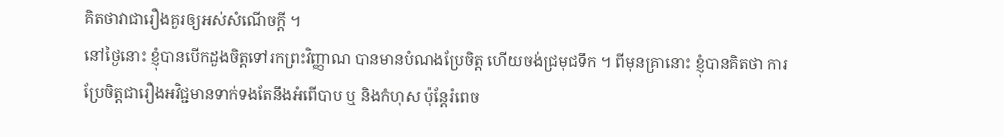គិតថាវាជារឿងគួរឲ្យអស់សំណើចក្ដី ។
នៅថ្ងៃនោះ ខ្ញុំបានបើកដួងចិត្តទៅរកព្រះវិញ្ញាណ បានមានបំណងប្រែចិត្ត ហើយចង់ជ្រមុជទឹក ។ ពីមុនគ្រានោះ ខ្ញុំបានគិតថា ការប្រែចិត្តជារឿងអវិជ្ជមានទាក់ទងតែនឹងអំពើបាប ឬ និងកំហុស ប៉ុន្តែរំពេច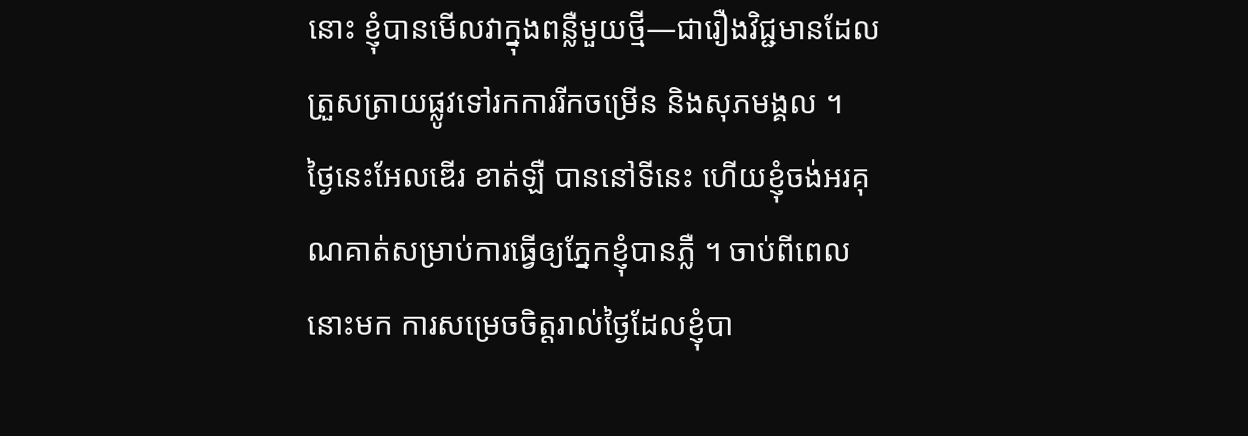នោះ ខ្ញុំបានមើលវាក្នុងពន្លឺមួយថ្មី—ជារឿងវិជ្ជមានដែលត្រួសត្រាយផ្លូវទៅរកការរីកចម្រើន និងសុភមង្គល ។
ថ្ងៃនេះអែលឌើរ ខាត់ឡឺ បាននៅទីនេះ ហើយខ្ញុំចង់អរគុណគាត់សម្រាប់ការធ្វើឲ្យភ្នែកខ្ញុំបានភ្លឺ ។ ចាប់ពីពេលនោះមក ការសម្រេចចិត្តរាល់ថ្ងៃដែលខ្ញុំបា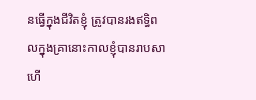នធ្វើក្នុងជីវិតខ្ញុំ ត្រូវបានរងឥទ្ធិពលក្នុងគ្រានោះកាលខ្ញុំបានរាបសា ហើ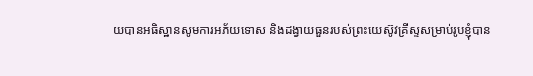យបានអធិស្ឋានសូមការអភ័យទោស និងដង្វាយធួនរបស់ព្រះយេស៊ូវគ្រីស្ទសម្រាប់រូបខ្ញុំបាន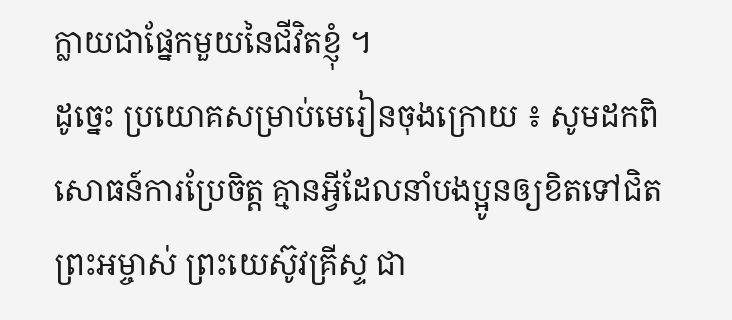ក្លាយជាផ្នែកមួយនៃជីវិតខ្ញុំ ។
ដូច្នេះ ប្រយោគសម្រាប់មេរៀនចុងក្រោយ ៖ សូមដកពិសោធន៍ការប្រែចិត្ត គ្មានអ្វីដែលនាំបងប្អូនឲ្យខិតទៅជិតព្រះអម្ចាស់ ព្រះយេស៊ូវគ្រីស្ទ ជា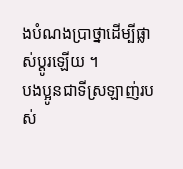ងបំណងប្រាថ្នាដើម្បីផ្លាស់ប្ដូរឡើយ ។
បងប្អូនជាទីស្រឡាញ់របស់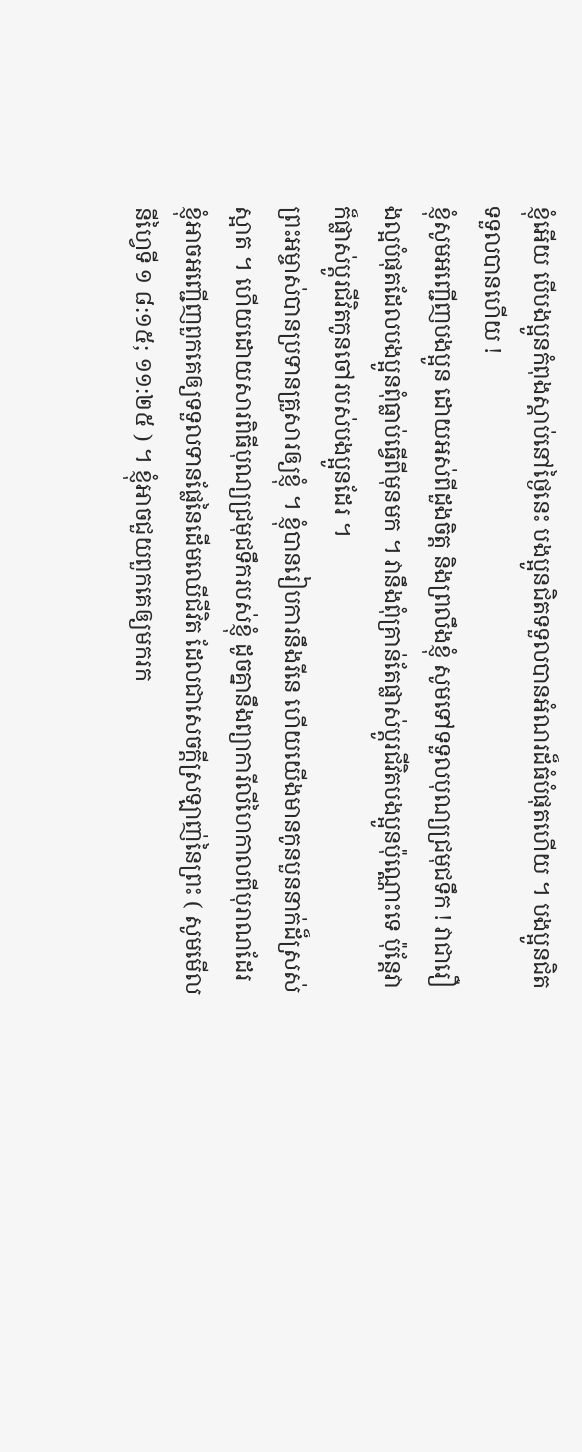ខ្ញុំអើយ បើបងប្អូនកំពុងស្ដាប់នៅថ្ងៃនេះ បងប្អូនជិតទទួលបានអំណរដ៏ធំបំផុតហើយ ។ បងប្អូនជិតទទួលបានហើយ !
ខ្ញុំសូមអញ្ជើញបងប្អូន ដោយអស់ពីដួងចិត្ត និងព្រលឹងខ្ញុំ សូមទៅទទួលបុណ្យជ្រមុជទឹក ! វាជារឿងល្អបំផុតដែលបងប្អូនពុំធ្លាប់ធ្វើពីមុនមក ។ វានឹងពុំគ្រាន់តែផ្លាស់ប្ដូរជីវិតបងប្អូនប៉ុណ្ណោះទេ ប៉ុន្តែវាក៏ផ្លាស់ប្ដូរជីវិតកូនចៅរបស់បងប្អូនដែរ ។
ព្រះអម្ចាស់បានប្រទានគ្រួសារឲ្យខ្ញុំ ។ ខ្ញុំបានរៀបការនឹងរីនេ ហើយយើងមានកូនបួននាក់ដ៏ស្រស់ស្អាត ។ ហើយដោយសារពិធីបុណ្យជ្រមុជទឹករបស់ខ្ញុំ ដូចគ្នានឹងព្យាការីលីហៃកាលពីបុរាណដែរ ខ្ញុំអាចអញ្ជើញពួកគេឲ្យទទួលទានផ្លែនៃដើមឈើជីវិត ដែលជាសេចក្ដីស្រឡាញ់នៃព្រះ ( សូមមើល នីហ្វៃទី ១ ៨:១៥; ១១:២៥ ) ។ ខ្ញុំអាចជួយពួកគេឲ្យមករក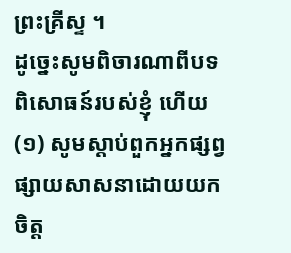ព្រះគ្រីស្ទ ។
ដូច្នេះសូមពិចារណាពីបទពិសោធន៍របស់ខ្ញុំ ហើយ (១) សូមស្ដាប់ពួកអ្នកផ្សព្វផ្សាយសាសនាដោយយកចិត្ត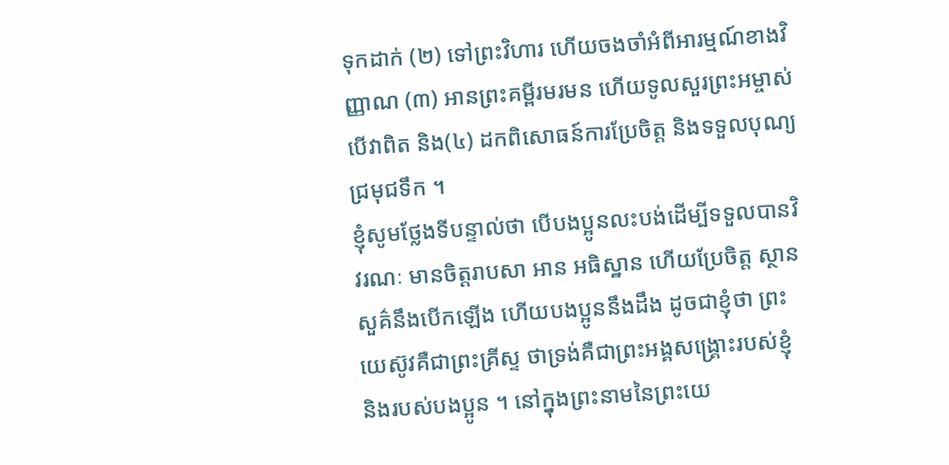ទុកដាក់ (២) ទៅព្រះវិហារ ហើយចងចាំអំពីអារម្មណ៍ខាងវិញ្ញាណ (៣) អានព្រះគម្ពីរមរមន ហើយទូលសួរព្រះអម្ចាស់ បើវាពិត និង(៤) ដកពិសោធន៍ការប្រែចិត្ត និងទទួលបុណ្យជ្រមុជទឹក ។
ខ្ញុំសូមថ្លែងទីបន្ទាល់ថា បើបងប្អូនលះបង់ដើម្បីទទួលបានវិវរណៈ មានចិត្តរាបសា អាន អធិស្ឋាន ហើយប្រែចិត្ត ស្ថានសួគ៌នឹងបើកឡើង ហើយបងប្អូននឹងដឹង ដូចជាខ្ញុំថា ព្រះយេស៊ូវគឺជាព្រះគ្រីស្ទ ថាទ្រង់គឺជាព្រះអង្គសង្គ្រោះរបស់ខ្ញុំ និងរបស់បងប្អូន ។ នៅក្នុងព្រះនាមនៃព្រះយេ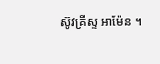ស៊ូវគ្រីស្ទ អាម៉ែន ។